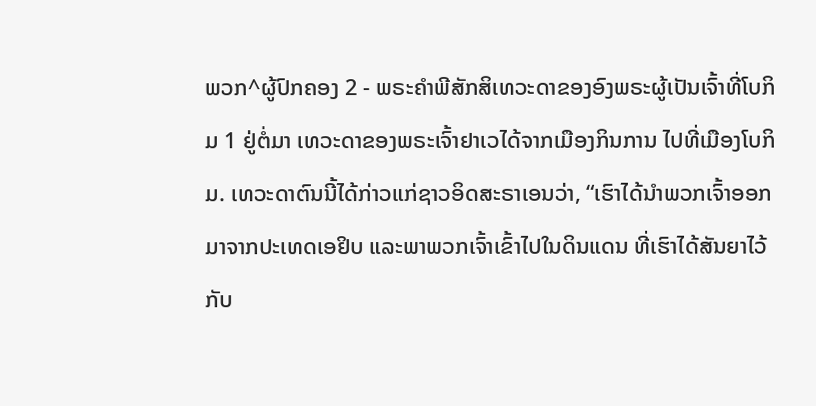ພວກ^ຜູ້ປົກຄອງ 2 - ພຣະຄຳພີສັກສິເທວະດາຂອງອົງພຣະຜູ້ເປັນເຈົ້າທີ່ໂບກິມ 1 ຢູ່ຕໍ່ມາ ເທວະດາຂອງພຣະເຈົ້າຢາເວໄດ້ຈາກເມືອງກິນການ ໄປທີ່ເມືອງໂບກິມ. ເທວະດາຕົນນີ້ໄດ້ກ່າວແກ່ຊາວອິດສະຣາເອນວ່າ, “ເຮົາໄດ້ນຳພວກເຈົ້າອອກມາຈາກປະເທດເອຢິບ ແລະພາພວກເຈົ້າເຂົ້າໄປໃນດິນແດນ ທີ່ເຮົາໄດ້ສັນຍາໄວ້ກັບ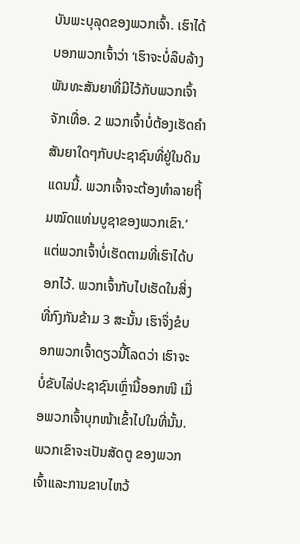ບັນພະບຸລຸດຂອງພວກເຈົ້າ. ເຮົາໄດ້ບອກພວກເຈົ້າວ່າ ‘ເຮົາຈະບໍ່ລຶບລ້າງພັນທະສັນຍາທີ່ມີໄວ້ກັບພວກເຈົ້າຈັກເທື່ອ. 2 ພວກເຈົ້າບໍ່ຕ້ອງເຮັດຄຳສັນຍາໃດໆກັບປະຊາຊົນທີ່ຢູ່ໃນດິນແດນນີ້. ພວກເຈົ້າຈະຕ້ອງທຳລາຍຖິ້ມໝົດແທ່ນບູຊາຂອງພວກເຂົາ.’ ແຕ່ພວກເຈົ້າບໍ່ເຮັດຕາມທີ່ເຮົາໄດ້ບອກໄວ້. ພວກເຈົ້າກັບໄປເຮັດໃນສິ່ງທີ່ກົງກັນຂ້າມ 3 ສະນັ້ນ ເຮົາຈຶ່ງຂໍບອກພວກເຈົ້າດຽວນີ້ໂລດວ່າ ເຮົາຈະບໍ່ຂັບໄລ່ປະຊາຊົນເຫຼົ່ານີ້ອອກໜີ ເມື່ອພວກເຈົ້າບຸກໜ້າເຂົ້າໄປໃນທີ່ນັ້ນ. ພວກເຂົາຈະເປັນສັດຕູ ຂອງພວກເຈົ້າແລະການຂາບໄຫວ້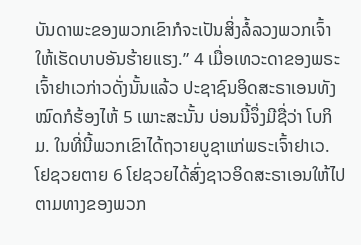ບັນດາພະຂອງພວກເຂົາກໍຈະເປັນສິ່ງລໍ້ລວງພວກເຈົ້າ ໃຫ້ເຮັດບາບອັນຮ້າຍແຮງ.” 4 ເມື່ອເທວະດາຂອງພຣະເຈົ້າຢາເວກ່າວດັ່ງນັ້ນແລ້ວ ປະຊາຊົນອິດສະຣາເອນທັງໝົດກໍຮ້ອງໄຫ້ 5 ເພາະສະນັ້ນ ບ່ອນນີ້ຈຶ່ງມີຊື່ວ່າ ໂບກິມ. ໃນທີ່ນີ້ພວກເຂົາໄດ້ຖວາຍບູຊາແກ່ພຣະເຈົ້າຢາເວ. ໂຢຊວຍຕາຍ 6 ໂຢຊວຍໄດ້ສົ່ງຊາວອິດສະຣາເອນໃຫ້ໄປຕາມທາງຂອງພວກ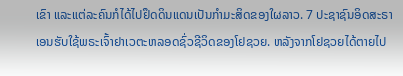ເຂົາ ແລະແຕ່ລະຄົນກໍໄດ້ໄປຢຶດດິນແດນເປັນກຳມະສິດຂອງໃຜລາວ. 7 ປະຊາຊົນອິດສະຣາເອນຮັບໃຊ້ພຣະເຈົ້າຢາເວຕະຫລອດຊົ່ວຊີວິດຂອງໂຢຊວຍ. ຫລັງຈາກໂຢຊວຍໄດ້ຕາຍໄປ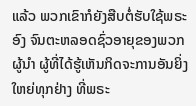ແລ້ວ ພວກເຂົາກໍຍັງສືບຕໍ່ຮັບໃຊ້ພຣະອົງ ຈົນຕະຫລອດຊົ່ວອາຍຸຂອງພວກຜູ້ນຳ ຜູ້ທີ່ໄດ້ຮູ້ເຫັນກິດຈະການອັນຍິ່ງໃຫຍ່ທຸກຢ່າງ ທີ່ພຣະ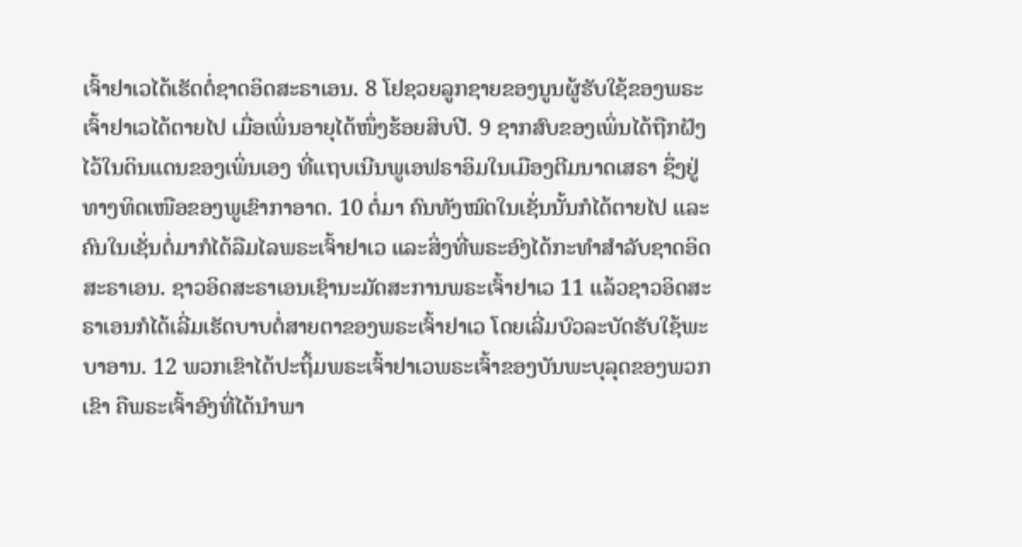ເຈົ້າຢາເວໄດ້ເຮັດຕໍ່ຊາດອິດສະຣາເອນ. 8 ໂຢຊວຍລູກຊາຍຂອງນູນຜູ້ຮັບໃຊ້ຂອງພຣະເຈົ້າຢາເວໄດ້ຕາຍໄປ ເມື່ອເພິ່ນອາຍຸໄດ້ໜຶ່ງຮ້ອຍສິບປີ. 9 ຊາກສົບຂອງເພິ່ນໄດ້ຖືກຝັງໄວ້ໃນດິນແດນຂອງເພິ່ນເອງ ທີ່ແຖບເນີນພູເອຟຣາອິມໃນເມືອງຕີມນາດເສຣາ ຊຶ່ງຢູ່ທາງທິດເໜືອຂອງພູເຂົາກາອາດ. 10 ຕໍ່ມາ ຄົນທັງໝົດໃນເຊັ່ນນັ້ນກໍໄດ້ຕາຍໄປ ແລະຄົນໃນເຊັ່ນຕໍ່ມາກໍໄດ້ລືມໄລພຣະເຈົ້າຢາເວ ແລະສິ່ງທີ່ພຣະອົງໄດ້ກະທຳສຳລັບຊາດອິດສະຣາເອນ. ຊາວອິດສະຣາເອນເຊົານະມັດສະການພຣະເຈົ້າຢາເວ 11 ແລ້ວຊາວອິດສະຣາເອນກໍໄດ້ເລີ່ມເຮັດບາບຕໍ່ສາຍຕາຂອງພຣະເຈົ້າຢາເວ ໂດຍເລີ່ມບົວລະບັດຮັບໃຊ້ພະບາອານ. 12 ພວກເຂົາໄດ້ປະຖິ້ມພຣະເຈົ້າຢາເວພຣະເຈົ້າຂອງບັນພະບຸລຸດຂອງພວກເຂົາ ຄືພຣະເຈົ້າອົງທີ່ໄດ້ນຳພາ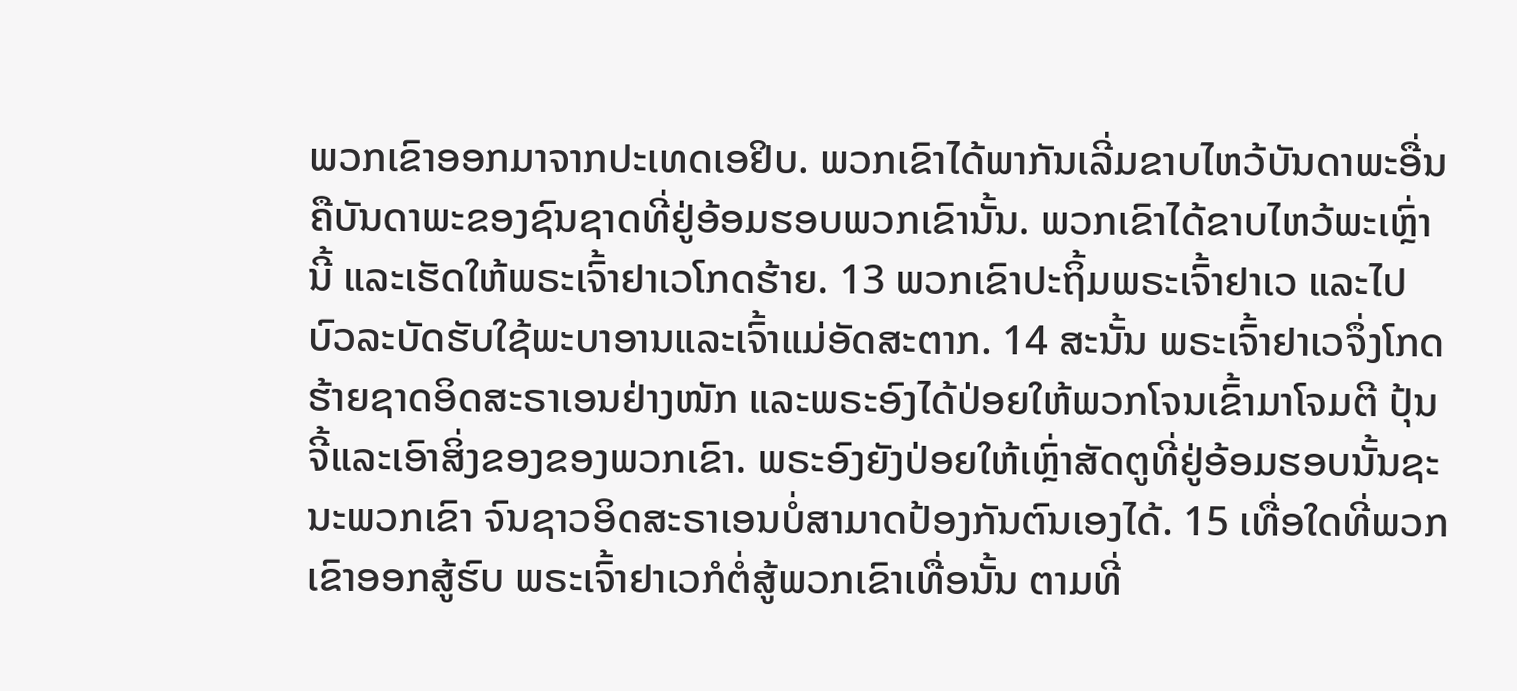ພວກເຂົາອອກມາຈາກປະເທດເອຢິບ. ພວກເຂົາໄດ້ພາກັນເລີ່ມຂາບໄຫວ້ບັນດາພະອື່ນ ຄືບັນດາພະຂອງຊົນຊາດທີ່ຢູ່ອ້ອມຮອບພວກເຂົານັ້ນ. ພວກເຂົາໄດ້ຂາບໄຫວ້ພະເຫຼົ່ານີ້ ແລະເຮັດໃຫ້ພຣະເຈົ້າຢາເວໂກດຮ້າຍ. 13 ພວກເຂົາປະຖິ້ມພຣະເຈົ້າຢາເວ ແລະໄປບົວລະບັດຮັບໃຊ້ພະບາອານແລະເຈົ້າແມ່ອັດສະຕາກ. 14 ສະນັ້ນ ພຣະເຈົ້າຢາເວຈຶ່ງໂກດຮ້າຍຊາດອິດສະຣາເອນຢ່າງໜັກ ແລະພຣະອົງໄດ້ປ່ອຍໃຫ້ພວກໂຈນເຂົ້າມາໂຈມຕີ ປຸ້ນຈີ້ແລະເອົາສິ່ງຂອງຂອງພວກເຂົາ. ພຣະອົງຍັງປ່ອຍໃຫ້ເຫຼົ່າສັດຕູທີ່ຢູ່ອ້ອມຮອບນັ້ນຊະນະພວກເຂົາ ຈົນຊາວອິດສະຣາເອນບໍ່ສາມາດປ້ອງກັນຕົນເອງໄດ້. 15 ເທື່ອໃດທີ່ພວກເຂົາອອກສູ້ຮົບ ພຣະເຈົ້າຢາເວກໍຕໍ່ສູ້ພວກເຂົາເທື່ອນັ້ນ ຕາມທີ່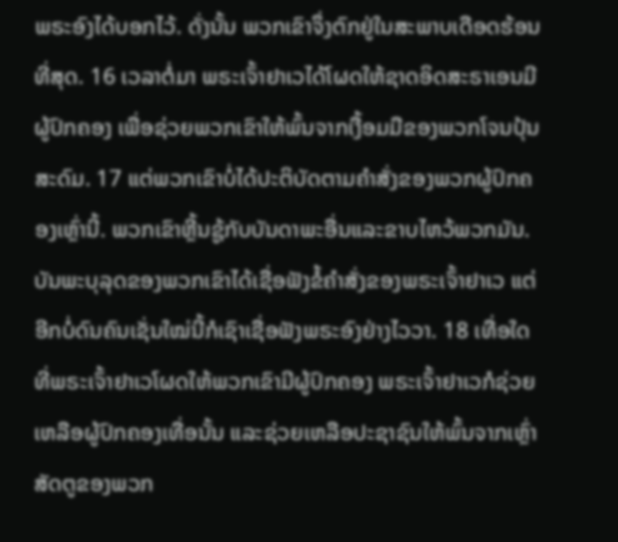ພຣະອົງໄດ້ບອກໄວ້. ດັ່ງນັ້ນ ພວກເຂົາຈຶ່ງຕົກຢູ່ໃນສະພາບເດືອດຮ້ອນທີ່ສຸດ. 16 ເວລາຕໍ່ມາ ພຣະເຈົ້າຢາເວໄດ້ໂຜດໃຫ້ຊາດອິດສະຣາເອນມີຜູ້ປົກຄອງ ເພື່ອຊ່ວຍພວກເຂົາໃຫ້ພົ້ນຈາກເງື້ອມມືຂອງພວກໂຈນປຸ້ນສະດົມ. 17 ແຕ່ພວກເຂົາບໍ່ໄດ້ປະຕິບັດຕາມຄຳສັ່ງຂອງພວກຜູ້ປົກຄອງເຫຼົ່ານີ້. ພວກເຂົາຫຼີ້ນຊູ້ກັບບັນດາພະອື່ນແລະຂາບໄຫວ້ພວກມັນ. ບັນພະບຸລຸດຂອງພວກເຂົາໄດ້ເຊື່ອຟັງຂໍ້ຄຳສັ່ງຂອງພຣະເຈົ້າຢາເວ ແຕ່ອີກບໍ່ດົນຄົນເຊັ່ນໃໝ່ນີ້ກໍເຊົາເຊື່ອຟັງພຣະອົງຢ່າງໄວວາ. 18 ເທື່ອໃດທີ່ພຣະເຈົ້າຢາເວໂຜດໃຫ້ພວກເຂົາມີຜູ້ປົກຄອງ ພຣະເຈົ້າຢາເວກໍຊ່ວຍເຫລືອຜູ້ປົກຄອງເທື່ອນັ້ນ ແລະຊ່ວຍເຫລືອປະຊາຊົນໃຫ້ພົ້ນຈາກເຫຼົ່າສັດຕູຂອງພວກ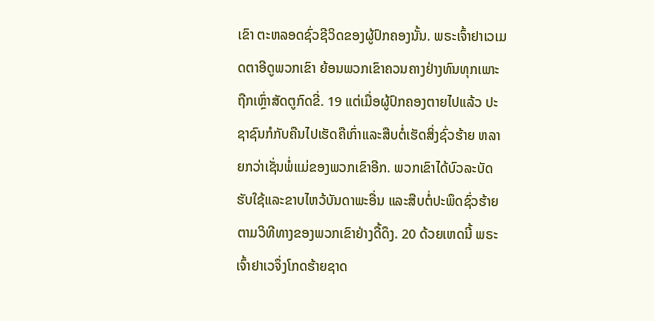ເຂົາ ຕະຫລອດຊົ່ວຊີວິດຂອງຜູ້ປົກຄອງນັ້ນ. ພຣະເຈົ້າຢາເວເມດຕາອີດູພວກເຂົາ ຍ້ອນພວກເຂົາຄວນຄາງຢ່າງທົນທຸກເພາະຖືກເຫຼົ່າສັດຕູກົດຂີ່. 19 ແຕ່ເມື່ອຜູ້ປົກຄອງຕາຍໄປແລ້ວ ປະຊາຊົນກໍກັບຄືນໄປເຮັດຄືເກົ່າແລະສືບຕໍ່ເຮັດສິ່ງຊົ່ວຮ້າຍ ຫລາຍກວ່າເຊັ່ນພໍ່ແມ່ຂອງພວກເຂົາອີກ. ພວກເຂົາໄດ້ບົວລະບັດຮັບໃຊ້ແລະຂາບໄຫວ້ບັນດາພະອື່ນ ແລະສືບຕໍ່ປະພຶດຊົ່ວຮ້າຍຕາມວິທີທາງຂອງພວກເຂົາຢ່າງດື້ດຶງ. 20 ດ້ວຍເຫດນີ້ ພຣະເຈົ້າຢາເວຈຶ່ງໂກດຮ້າຍຊາດ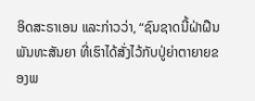ອິດສະຣາເອນ ແລະກ່າວວ່າ, “ຊົນຊາດນີ້ຝ່າຝືນພັນທະສັນຍາ ທີ່ເຮົາໄດ້ສັ່ງໄວ້ກັບປູ່ຍ່າຕາຍາຍຂອງພ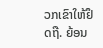ວກເຂົາໃຫ້ຢຶດຖື. ຍ້ອນ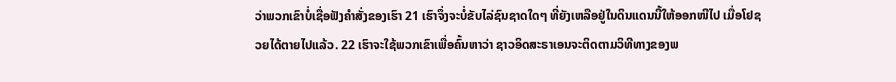ວ່າພວກເຂົາບໍ່ເຊື່ອຟັງຄຳສັ່ງຂອງເຮົາ 21 ເຮົາຈຶ່ງຈະບໍ່ຂັບໄລ່ຊົນຊາດໃດໆ ທີ່ຍັງເຫລືອຢູ່ໃນດິນແດນນີ້ໃຫ້ອອກໜີໄປ ເມື່ອໂຢຊວຍໄດ້ຕາຍໄປແລ້ວ. 22 ເຮົາຈະໃຊ້ພວກເຂົາເພື່ອຄົ້ນຫາວ່າ ຊາວອິດສະຣາເອນຈະຕິດຕາມວິທີທາງຂອງພ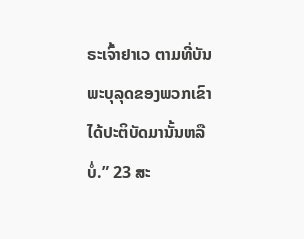ຣະເຈົ້າຢາເວ ຕາມທີ່ບັນພະບຸລຸດຂອງພວກເຂົາໄດ້ປະຕິບັດມານັ້ນຫລືບໍ່.” 23 ສະ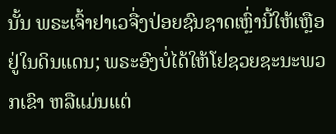ນັ້ນ ພຣະເຈົ້າຢາເວຈື່ງປ່ອຍຊົນຊາດເຫຼົ່ານີ້ໃຫ້ເຫຼືອຢູ່ໃນດິນແດນ; ພຣະອົງບໍ່ໄດ້ໃຫ້ໂຢຊວຍຊະນະພວກເຂົາ ຫລືແມ່ນແຕ່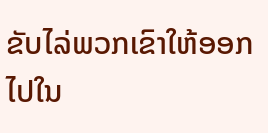ຂັບໄລ່ພວກເຂົາໃຫ້ອອກໄປໃນ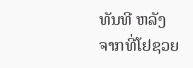ທັນທີ ຫລັງຈາກທີ່ໂຢຊວຍ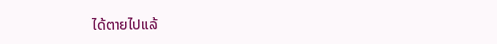ໄດ້ຕາຍໄປແລ້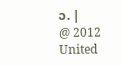ວ. |
@ 2012 United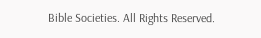Bible Societies. All Rights Reserved.